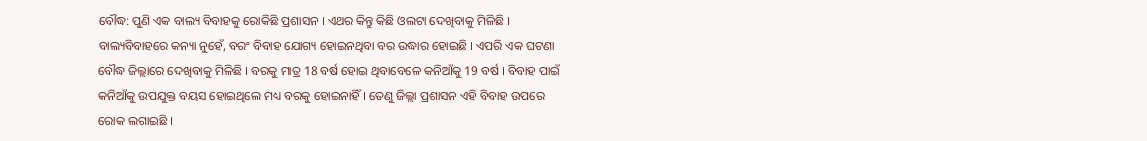ବୌଦ୍ଧ: ପୁଣି ଏକ ବାଲ୍ୟ ବିବାହକୁ ରୋକିଛି ପ୍ରଶାସନ । ଏଥର କିନ୍ତୁ କିଛି ଓଲଟା ଦେଖିବାକୁ ମିଳିଛି । ବାଲ୍ୟବିବାହରେ କନ୍ୟା ନୁହେଁ, ବରଂ ବିବାହ ଯୋଗ୍ୟ ହୋଇନଥିବା ବର ଉଦ୍ଧାର ହୋଇଛି । ଏପରି ଏକ ଘଟଣା ବୌଦ୍ଧ ଜିଲ୍ଲାରେ ଦେଖିବାକୁ ମିଳିଛି । ବରକୁ ମାତ୍ର 18 ବର୍ଷ ହୋଇ ଥିବାବେଳେ କନିଆଁକୁ 19 ବର୍ଷ । ବିବାହ ପାଇଁ କନିଆଁକୁ ଉପଯୁକ୍ତ ବୟସ ହୋଇଥିଲେ ମଧ୍ୟ ବରକୁ ହୋଇନାହିଁ । ତେଣୁ ଜିଲ୍ଲା ପ୍ରଶାସନ ଏହି ବିବାହ ଉପରେ ରୋକ ଲଗାଇଛି ।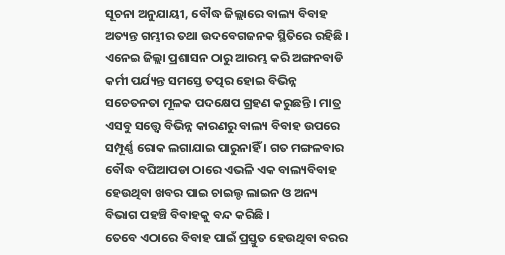ସୂଚନା ଅନୁଯାୟୀ, ବୌଦ୍ଧ ଜିଲ୍ଲାରେ ବାଲ୍ୟ ବିବାହ ଅତ୍ୟନ୍ତ ଗମ୍ଭୀର ତଥା ଉଦବେଗଜନକ ସ୍ଥିତିରେ ରହିଛି । ଏନେଇ ଜିଲ୍ଲା ପ୍ରଶାସନ ଠାରୁ ଆରମ୍ଭ କରି ଅଙ୍ଗନବାଡି କର୍ମୀ ପର୍ଯ୍ୟନ୍ତ ସମସ୍ତେ ତତ୍ପର ହୋଇ ବିଭିନ୍ନ ସଚେତନତା ମୂଳକ ପଦକ୍ଷେପ ଗ୍ରହଣ କରୁଛନ୍ତି । ମାତ୍ର ଏସବୁ ସତ୍ତ୍ୱେ ବିଭିନ୍ନ କାରଣରୁ ବାଲ୍ୟ ବିବାହ ଉପରେ ସମ୍ପୂର୍ଣ୍ଣ ରୋକ ଲଗାଯାଇ ପାରୁନାହିଁ । ଗତ ମଙ୍ଗଳବାର ବୌଦ୍ଧ ବଘିଆପଡା ଠାରେ ଏଭଳି ଏକ ବାଲ୍ୟବିବାହ ହେଉଥିବା ଖବର ପାଇ ଚାଇଲ୍ଡ ଲାଇନ ଓ ଅନ୍ୟ ବିଭାଗ ପହଞ୍ଚି ବିବାହକୁ ବନ୍ଦ କରିଛି ।
ତେବେ ଏଠାରେ ବିବାହ ପାଇଁ ପ୍ରସ୍ତୁତ ହେଉଥିବା ବରର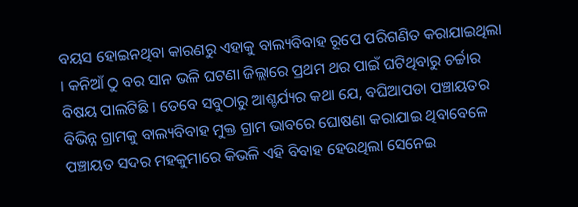ବୟସ ହୋଇନଥିବା କାରଣରୁ ଏହାକୁ ବାଲ୍ୟବିବାହ ରୂପେ ପରିଗଣିତ କରାଯାଇଥିଲା । କନିଆଁ ଠୁ ବର ସାନ ଭଳି ଘଟଣା ଜିଲ୍ଲାରେ ପ୍ରଥମ ଥର ପାଇଁ ଘଟିଥିବାରୁ ଚର୍ଚ୍ଚାର ବିଷୟ ପାଲଟିଛି । ତେବେ ସବୁଠାରୁ ଆଶ୍ଚର୍ଯ୍ୟର କଥା ଯେ, ବଘିଆପଡା ପଞ୍ଚାୟତର ବିଭିନ୍ନ ଗ୍ରାମକୁ ବାଲ୍ୟବିବାହ ମୁକ୍ତ ଗ୍ରାମ ଭାବରେ ଘୋଷଣା କରାଯାଇ ଥିବାବେଳେ ପଞ୍ଚାୟତ ସଦର ମହକୁମାରେ କିଭଳି ଏହି ବିବାହ ହେଉଥିଲା ସେନେଇ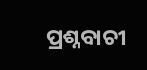ପ୍ରଶ୍ନବାଚୀ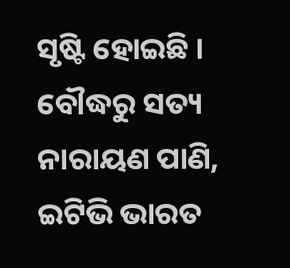ସୃଷ୍ଟି ହୋଇଛି ।
ବୌଦ୍ଧରୁ ସତ୍ୟ ନାରାୟଣ ପାଣି, ଇଟିଭି ଭାରତ